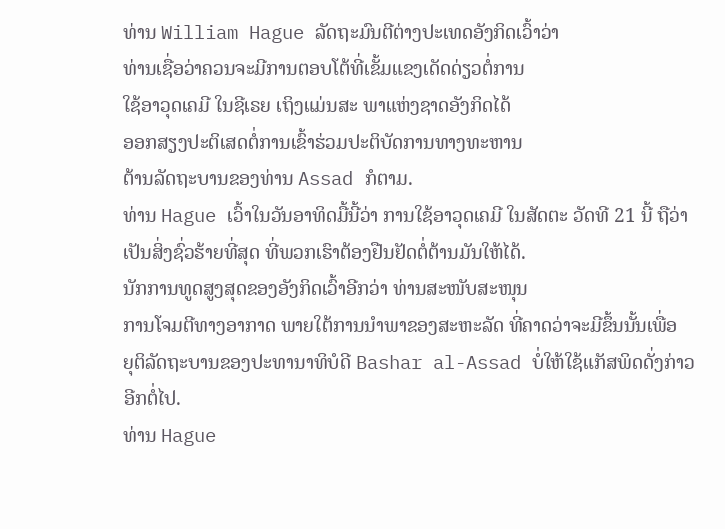ທ່ານ William Hague ລັດຖະມົນຕີຕ່າງປະເທດອັງກິດເວົ້າວ່າ
ທ່ານເຊື່ອວ່າຄວນຈະມີການຕອບໂຕ້ທີ່ເຂັ້ມແຂງເດັດດ່ຽວຕໍ່ການ
ໃຊ້ອາວຸດເຄມີ ໃນຊີເຣຍ ເຖິງແມ່ນສະ ພາແຫ່ງຊາດອັງກິດໄດ້
ອອກສຽງປະຕິເສດຕໍ່ການເຂົ້າຮ່ວມປະຕິບັດການທາງທະຫານ
ຕ້ານລັດຖະບານຂອງທ່ານ Assad ກໍຕາມ.
ທ່ານ Hague ເວົ້າໃນວັນອາທິດມື້ນີ້ວ່າ ການໃຊ້ອາວຸດເຄມີ ໃນສັດຕະ ວັດທີ 21 ນີ້ ຖືວ່າເປັນສິ່ງຊົ່ວຮ້າຍທີ່ສຸດ ທີ່ພວກເຮົາຕ້ອງຢືນຢັດຕໍ່ຕ້ານມັນໃຫ້ໄດ້.
ນັກການທູດສູງສຸດຂອງອັງກິດເວົ້າອີກວ່າ ທ່ານສະໜັບສະໜຸນ
ການໂຈມຕີທາງອາກາດ ພາຍໃຕ້ການນໍາພາຂອງສະຫະລັດ ທີ່ຄາດວ່າຈະມີຂຶ້ນນັ້ນເພື່ອ
ຍຸຕິລັດຖະບານຂອງປະທານາທິບໍດີ Bashar al-Assad ບໍ່ໃຫ້ໃຊ້ແກັສພິດດັ່ງກ່າວອີກຕໍ່ໄປ.
ທ່ານ Hague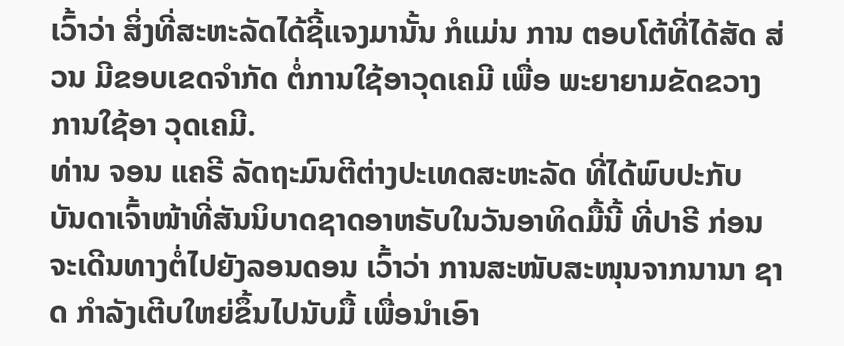ເວົ້າວ່າ ສິ່ງທີ່ສະຫະລັດໄດ້ຊີ້ແຈງມານັ້ນ ກໍແມ່ນ ການ ຕອບໂຕ້ທີ່ໄດ້ສັດ ສ່ວນ ມີຂອບເຂດຈໍາກັດ ຕໍ່ການໃຊ້ອາວຸດເຄມີ ເພື່ອ ພະຍາຍາມຂັດຂວາງການໃຊ້ອາ ວຸດເຄມີ.
ທ່ານ ຈອນ ແຄຣີ ລັດຖະມົນຕີຕ່າງປະເທດສະຫະລັດ ທີ່ໄດ້ພົບປະກັບ ບັນດາເຈົ້າໜ້າທີ່ສັນນິບາດຊາດອາຫຣັບໃນວັນອາທິດມື້ນີ້ ທີ່ປາຣີ ກ່ອນຈະເດີນທາງຕໍ່ໄປຍັງລອນດອນ ເວົ້າວ່າ ການສະໜັບສະໜຸນຈາກນານາ ຊາດ ກໍາລັງເຕີບໃຫຍ່ຂຶ້ນໄປນັບມື້ ເພື່ອນໍາເອົາ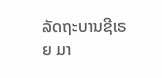ລັດຖະບານຊີເຣຍ ມາ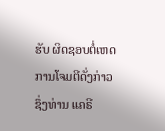ຮັບ ຜິດຊອບຕໍ່ເຫດການໂຈມຕີດັ່ງກ່າວ ຊຶ່ງທ່ານ ແຄຣີ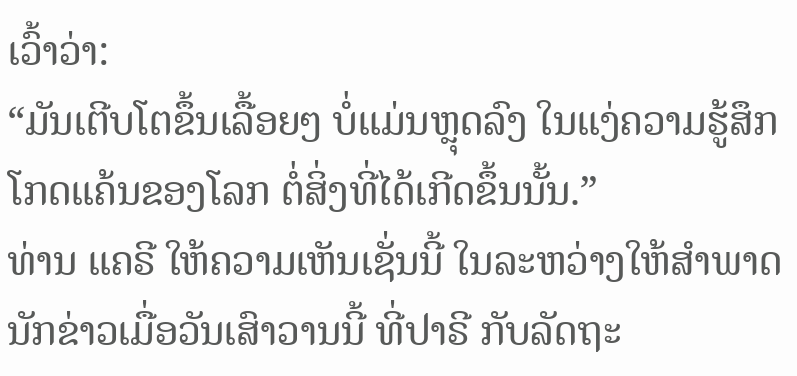ເວົ້າວ່າ:
“ມັນເຕີບໂຕຂຶ້ນເລື້ອຍໆ ບໍ່ແມ່ນຫຼຸດລົງ ໃນແງ່ຄວາມຮູ້ສຶກໂກດແຄ້ນຂອງໂລກ ຕໍ່ສິ່ງທີ່ໄດ້ເກີດຂຶ້ນນັ້ນ.”
ທ່ານ ແຄຣີ ໃຫ້ຄວາມເຫັນເຊັ່ນນີ້ ໃນລະຫວ່າງໃຫ້ສໍາພາດນັກຂ່າວເມື່ອວັນເສົາວານນີ້ ທີ່ປາຣີ ກັບລັດຖະ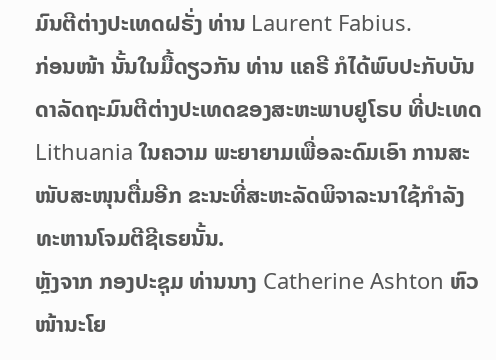ມົນຕີຕ່າງປະເທດຝຣັ່ງ ທ່ານ Laurent Fabius.
ກ່ອນໜ້າ ນັ້ນໃນມື້ດຽວກັນ ທ່ານ ແຄຣີ ກໍໄດ້ພົບປະກັບບັນດາລັດຖະມົນຕີຕ່າງປະເທດຂອງສະຫະພາບຢູໂຣບ ທີ່ປະເທດ Lithuania ໃນຄວາມ ພະຍາຍາມເພື່ອລະດົມເອົາ ການສະໜັບສະໜຸນຕື່ມອີກ ຂະນະທີ່ສະຫະລັດພິຈາລະນາໃຊ້ກໍາລັງທະຫານໂຈມຕີຊີເຣຍນັ້ນ.
ຫຼັງຈາກ ກອງປະຊຸມ ທ່ານນາງ Catherine Ashton ຫົວໜ້ານະໂຍ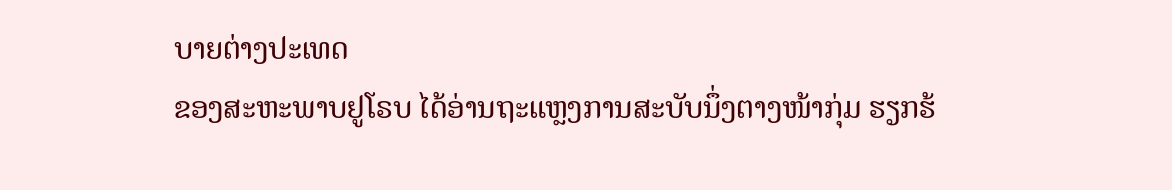ບາຍຕ່າງປະເທດ
ຂອງສະຫະພາບຢູໂຣບ ໄດ້ອ່ານຖະແຫຼງການສະບັບນຶ່ງຕາງໜ້າກຸ່ມ ຮຽກຮ້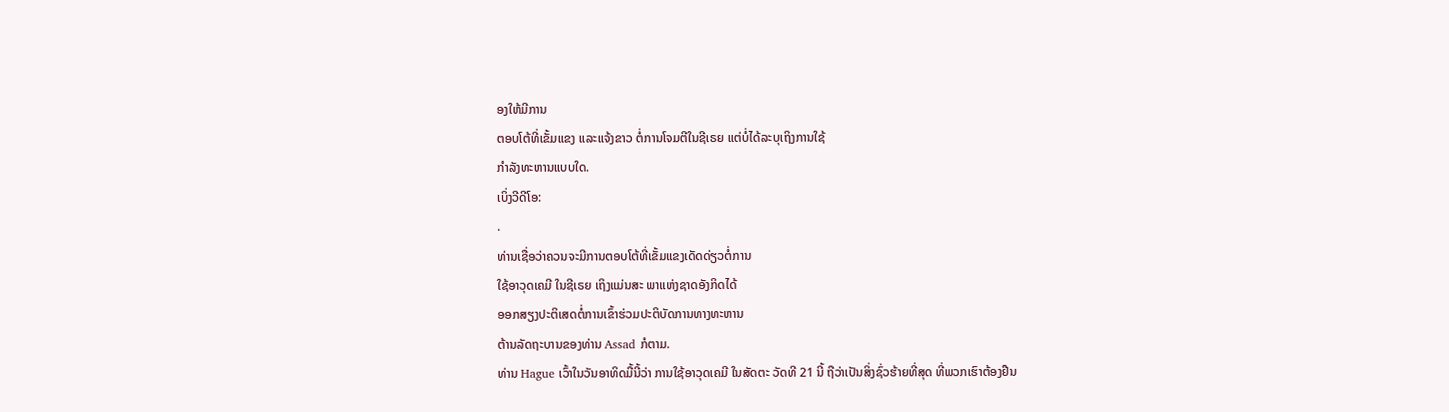ອງໃຫ້ມີການ
ຕອບໂຕ້ທີ່ເຂັ້ມແຂງ ແລະແຈ້ງຂາວ ຕໍ່ການໂຈມຕີໃນຊີເຣຍ ແຕ່ບໍ່ໄດ້ລະບຸເຖິງການໃຊ້
ກໍາລັງທະຫານແບບໃດ.
ເບິ່ງວີດີໂອ:
.
ທ່ານເຊື່ອວ່າຄວນຈະມີການຕອບໂຕ້ທີ່ເຂັ້ມແຂງເດັດດ່ຽວຕໍ່ການ
ໃຊ້ອາວຸດເຄມີ ໃນຊີເຣຍ ເຖິງແມ່ນສະ ພາແຫ່ງຊາດອັງກິດໄດ້
ອອກສຽງປະຕິເສດຕໍ່ການເຂົ້າຮ່ວມປະຕິບັດການທາງທະຫານ
ຕ້ານລັດຖະບານຂອງທ່ານ Assad ກໍຕາມ.
ທ່ານ Hague ເວົ້າໃນວັນອາທິດມື້ນີ້ວ່າ ການໃຊ້ອາວຸດເຄມີ ໃນສັດຕະ ວັດທີ 21 ນີ້ ຖືວ່າເປັນສິ່ງຊົ່ວຮ້າຍທີ່ສຸດ ທີ່ພວກເຮົາຕ້ອງຢືນ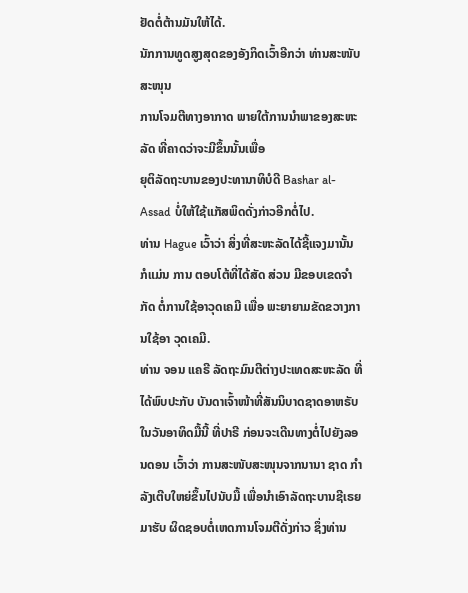ຢັດຕໍ່ຕ້ານມັນໃຫ້ໄດ້.
ນັກການທູດສູງສຸດຂອງອັງກິດເວົ້າອີກວ່າ ທ່ານສະໜັບສະໜຸນ
ການໂຈມຕີທາງອາກາດ ພາຍໃຕ້ການນໍາພາຂອງສະຫະລັດ ທີ່ຄາດວ່າຈະມີຂຶ້ນນັ້ນເພື່ອ
ຍຸຕິລັດຖະບານຂອງປະທານາທິບໍດີ Bashar al-Assad ບໍ່ໃຫ້ໃຊ້ແກັສພິດດັ່ງກ່າວອີກຕໍ່ໄປ.
ທ່ານ Hague ເວົ້າວ່າ ສິ່ງທີ່ສະຫະລັດໄດ້ຊີ້ແຈງມານັ້ນ ກໍແມ່ນ ການ ຕອບໂຕ້ທີ່ໄດ້ສັດ ສ່ວນ ມີຂອບເຂດຈໍາກັດ ຕໍ່ການໃຊ້ອາວຸດເຄມີ ເພື່ອ ພະຍາຍາມຂັດຂວາງການໃຊ້ອາ ວຸດເຄມີ.
ທ່ານ ຈອນ ແຄຣີ ລັດຖະມົນຕີຕ່າງປະເທດສະຫະລັດ ທີ່ໄດ້ພົບປະກັບ ບັນດາເຈົ້າໜ້າທີ່ສັນນິບາດຊາດອາຫຣັບໃນວັນອາທິດມື້ນີ້ ທີ່ປາຣີ ກ່ອນຈະເດີນທາງຕໍ່ໄປຍັງລອນດອນ ເວົ້າວ່າ ການສະໜັບສະໜຸນຈາກນານາ ຊາດ ກໍາລັງເຕີບໃຫຍ່ຂຶ້ນໄປນັບມື້ ເພື່ອນໍາເອົາລັດຖະບານຊີເຣຍ ມາຮັບ ຜິດຊອບຕໍ່ເຫດການໂຈມຕີດັ່ງກ່າວ ຊຶ່ງທ່ານ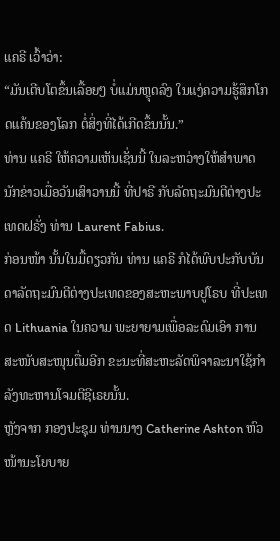ແຄຣີ ເວົ້າວ່າ:
“ມັນເຕີບໂຕຂຶ້ນເລື້ອຍໆ ບໍ່ແມ່ນຫຼຸດລົງ ໃນແງ່ຄວາມຮູ້ສຶກໂກດແຄ້ນຂອງໂລກ ຕໍ່ສິ່ງທີ່ໄດ້ເກີດຂຶ້ນນັ້ນ.”
ທ່ານ ແຄຣີ ໃຫ້ຄວາມເຫັນເຊັ່ນນີ້ ໃນລະຫວ່າງໃຫ້ສໍາພາດນັກຂ່າວເມື່ອວັນເສົາວານນີ້ ທີ່ປາຣີ ກັບລັດຖະມົນຕີຕ່າງປະເທດຝຣັ່ງ ທ່ານ Laurent Fabius.
ກ່ອນໜ້າ ນັ້ນໃນມື້ດຽວກັນ ທ່ານ ແຄຣີ ກໍໄດ້ພົບປະກັບບັນດາລັດຖະມົນຕີຕ່າງປະເທດຂອງສະຫະພາບຢູໂຣບ ທີ່ປະເທດ Lithuania ໃນຄວາມ ພະຍາຍາມເພື່ອລະດົມເອົາ ການສະໜັບສະໜຸນຕື່ມອີກ ຂະນະທີ່ສະຫະລັດພິຈາລະນາໃຊ້ກໍາລັງທະຫານໂຈມຕີຊີເຣຍນັ້ນ.
ຫຼັງຈາກ ກອງປະຊຸມ ທ່ານນາງ Catherine Ashton ຫົວໜ້ານະໂຍບາຍ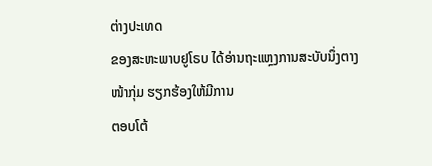ຕ່າງປະເທດ
ຂອງສະຫະພາບຢູໂຣບ ໄດ້ອ່ານຖະແຫຼງການສະບັບນຶ່ງຕາງໜ້າກຸ່ມ ຮຽກຮ້ອງໃຫ້ມີການ
ຕອບໂຕ້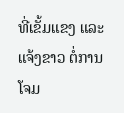ທີ່ເຂັ້ມແຂງ ແລະແຈ້ງຂາວ ຕໍ່ການໂຈມ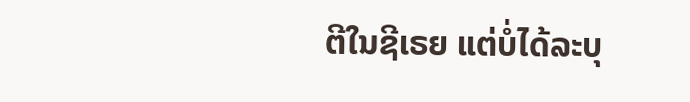ຕີໃນຊີເຣຍ ແຕ່ບໍ່ໄດ້ລະບຸ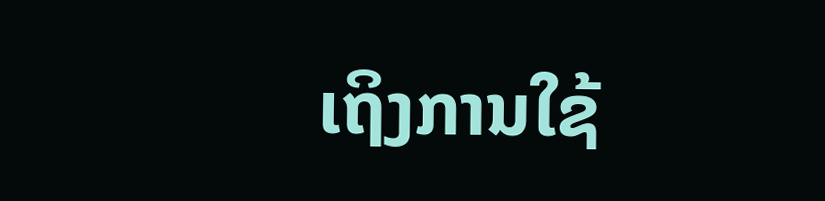ເຖິງການໃຊ້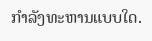ກໍາລັງທະຫານແບບໃດ.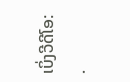ເບິ່ງວີດີໂອ:
.